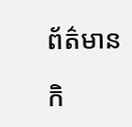ព័ត៌មាន

កិ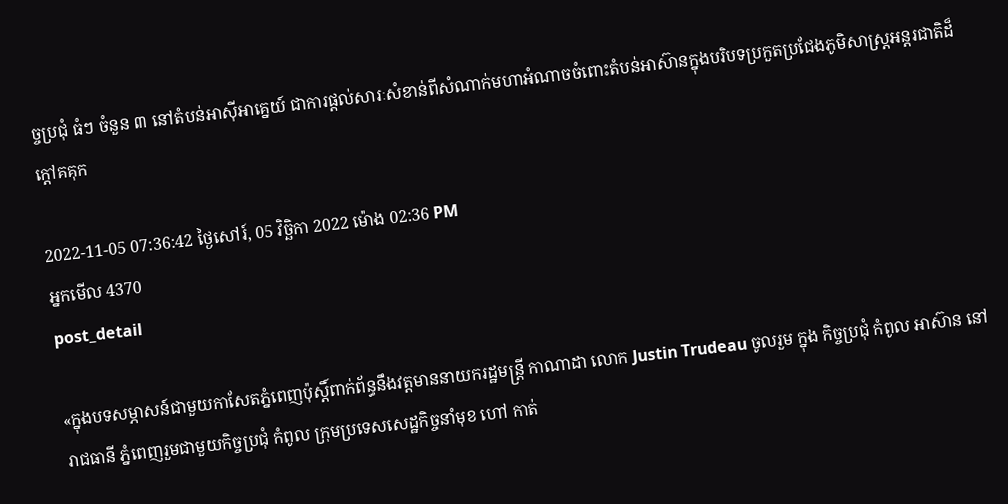ច្ចប្រជុំ ធំៗ ចំនួន ៣ នៅតំបន់អាស៊ីអាគ្នេយ៍ ជាការផ្តល់សារៈសំខាន់ពីសំណាក់មហាអំណាចចំពោះតំបន់អាស៊ានក្នុងបរិបទប្រកួតប្រជែងភូមិសាស្ត្រអន្តរជាតិដ៏ក្តៅគគុក

2022-11-05 07:36:42 ថ្ងៃសៅរ៍, 05 វិច្ឆិកា 2022 ម៉ោង 02:36 PM
អ្នកមើល 4370
post_detail

«ក្នុងបទសម្ភាសន៍ជាមួយកាសែតភ្នំពេញប៉ុស្តិ៍ពាក់ព័ន្ធនឹងវត្តមាននាយករដ្ឋមន្ត្រី កាណាដា លោក Justin Trudeau ចូលរួម ក្នុង កិច្ចប្រជុំ កំពូល អាស៊ាន នៅរាជធានី ភ្នំពេញរួមជាមួយកិច្ចប្រជុំ កំពូល ក្រុមប្រទេសសេដ្ឋកិច្ចនាំមុខ ហៅ កាត់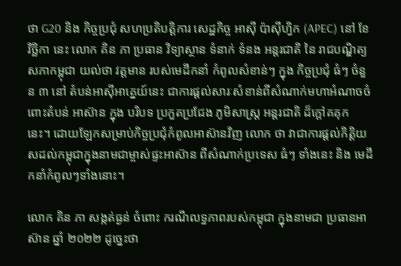ថា G20 និង កិច្ចប្រជុំ សហប្រតិបត្តិការ សេដ្ឋកិច្ច អាស៊ី ប៉ាស៊ីហ្វិក (APEC) នៅ ខែវិច្ឆិកា នេះ លោក គិន ភា ប្រធាន វិទ្យាស្ថាន ទំនាក់ ទំនង អន្តរជាតិ នៃ រាជបណ្ឌិត្យសភាកម្ពុជា យល់ថា វត្តមាន របស់មេដឹកនាំ កំពូលសំខាន់ៗ ក្នុង កិច្ចប្រជុំ ធំៗ ចំនួន ៣ នៅ តំបន់អាស៊ីអាគ្នេយ៍នេះ ជាការផ្តល់សារៈសំខាន់ពីសំណាក់មហាអំណាចចំពោះតំបន់ អាស៊ាន ក្នុង បរិបទ ប្រកួតប្រជែង ភូមិសាស្ត្រ អន្តរជាតិ ដ៏ក្តៅគគុក នេះ។ ដោយឡែកសម្រាប់កិច្ចប្រជុំកំពូលអាស៊ានវិញ លោក ថា វាជាការផ្តល់កិត្តិយសដល់កម្ពុជាក្នុងនាមជាម្ចាស់ផ្ទះអាស៊ាន ពីសំណាក់ប្រទេស ធំៗ ទាំងនេះ និង មេដឹកនាំកំពូលៗទាំងនោះ។

លោក គិន ភា សង្កត់ធ្ងន់ ចំពោះ ករណីលទ្ធភាពរបស់កម្ពុជា ក្នុងនាមជា ប្រធានអាស៊ាន ឆ្នាំ ២០២២ ដូច្នេះថា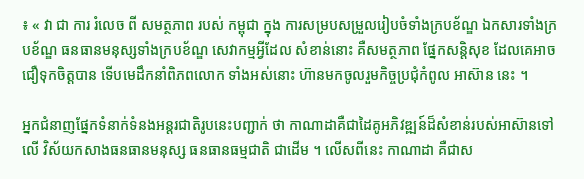៖ « វា ជា ការ រំលេច ពី សមត្ថភាព របស់ កម្ពុជា ក្នុង ការសម្របសម្រួលរៀបចំទាំងក្របខ័ណ្ឌ ឯកសារទាំងក្របខ័ណ្ឌ ធនធានមនុស្សទាំងក្របខ័ណ្ឌ សេវាកម្មអ្វីដែល សំខាន់នោះ គឺសមត្ថភាព ផ្នែកសន្តិសុខ ដែលគេអាចជឿទុកចិត្តបាន ទើបមេដឹកនាំពិភពលោក ទាំងអស់នោះ ហ៊ានមកចូលរួមកិច្ចប្រជុំកំពូល អាស៊ាន នេះ ។

អ្នកជំនាញផ្នែកទំនាក់ទំនងអន្តរជាតិរូបនេះបញ្ជាក់ ថា កាណាដាគឺជាដៃគូអភិវឌ្ឍន៍ដ៏សំខាន់របស់អាស៊ានទៅលើ វិស័យកសាងធនធានមនុស្ស ធនធានធម្មជាតិ ជាដើម ។ លើសពីនេះ កាណាដា គឺជាស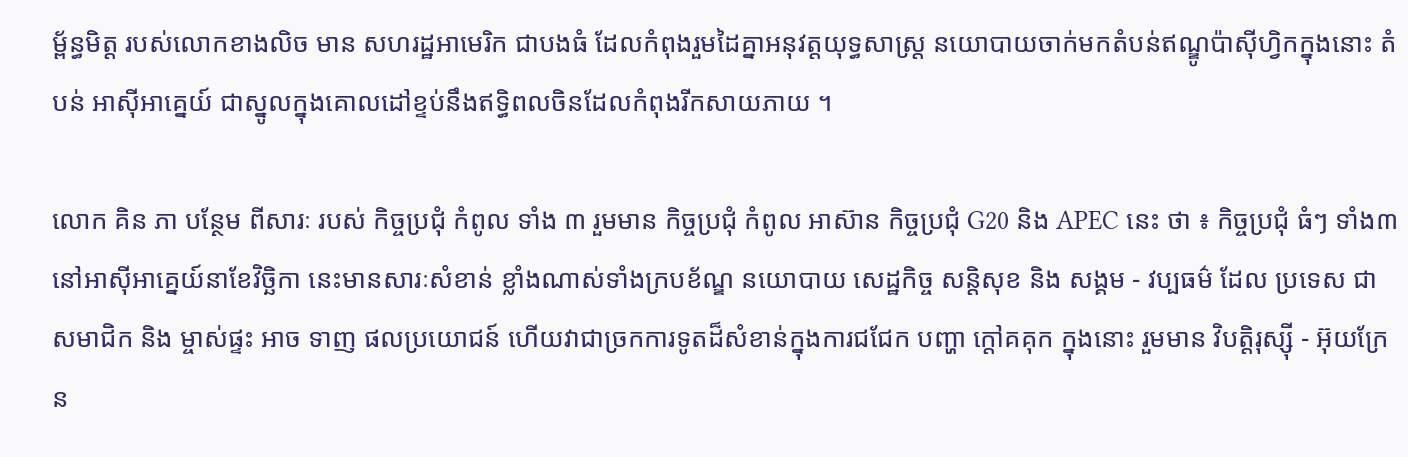ម្ព័ន្ធមិត្ត របស់លោកខាងលិច មាន សហរដ្ឋអាមេរិក ជាបងធំ ដែលកំពុងរួមដៃគ្នាអនុវត្តយុទ្ធសាស្ត្រ នយោបាយចាក់មកតំបន់ឥណ្ឌូប៉ាស៊ីហ្វិកក្នុងនោះ តំបន់ អាស៊ីអាគ្នេយ៍ ជាស្នូលក្នុងគោលដៅខ្ទប់នឹងឥទ្ធិពលចិនដែលកំពុងរីកសាយភាយ ។

លោក គិន ភា បន្ថែម ពីសារៈ របស់ កិច្ចប្រជុំ កំពូល ទាំង ៣ រួមមាន កិច្ចប្រជុំ កំពូល អាស៊ាន កិច្ចប្រជុំ G20 និង APEC នេះ ថា ៖ កិច្ចប្រជុំ ធំៗ ទាំង៣នៅអាស៊ីអាគ្នេយ៍នាខែវិច្ឆិកា នេះមានសារៈសំខាន់ ខ្លាំងណាស់ទាំងក្របខ័ណ្ឌ នយោបាយ សេដ្ឋកិច្ច សន្តិសុខ និង សង្គម - វប្បធម៌ ដែល ប្រទេស ជា សមាជិក និង ម្ចាស់ផ្ទះ អាច ទាញ ផលប្រយោជន៍ ហើយវាជាច្រកការទូតដ៏សំខាន់ក្នុងការជជែក បញ្ហា ក្តៅគគុក ក្នុងនោះ រួមមាន វិបត្តិរុស្ស៊ី - អ៊ុយក្រែន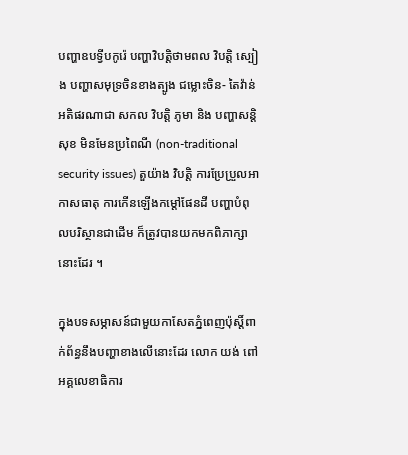បញ្ហាឧបទ្វីបកូរ៉េ បញ្ហាវិបត្តិថាមពល វិបត្តិ ស្បៀង បញ្ហាសមុទ្រចិនខាងត្បូង ជម្លោះចិន- តៃវ៉ាន់អតិផរណាជា សកល វិបត្តិ ភូមា និង បញ្ហាសន្តិសុខ មិនមែនប្រពៃណី (non-traditional security issues) តួយ៉ាង វិបត្តិ ការប្រែប្រួលអាកាសធាតុ ការកើនឡើងកម្តៅផែនដី បញ្ហាបំពុលបរិស្ថានជាដើម ក៏ត្រូវបានយកមកពិភាក្សានោះដែរ ។

ក្នុងបទសម្ភាសន៍ជាមួយកាសែតភ្នំពេញប៉ុស្តិ៍ពាក់ព័ន្ធនឹងបញ្ហាខាងលើនោះដែរ លោក យង់ ពៅ អគ្គលេខាធិការ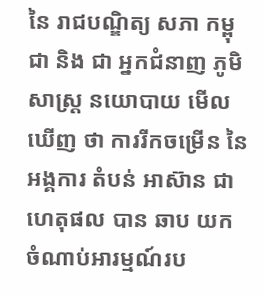នៃ រាជបណ្ឌិត្យ សភា កម្ពុជា និង ជា អ្នកជំនាញ ភូមិសាស្ត្រ នយោបាយ មើលឃើញ ថា ការរីកចម្រើន នៃ អង្គការ តំបន់ អាស៊ាន ជាហេតុផល បាន ឆាប យក ចំណាប់អារម្មណ៍រប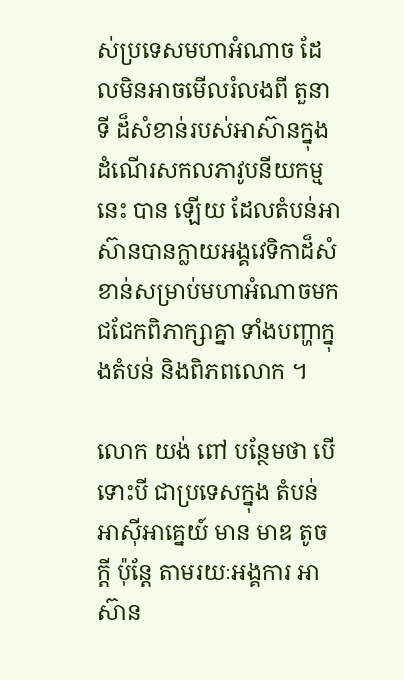ស់ប្រទេសមហាអំណាច ដែលមិនអាចមើលរំលងពី តួនាទី ដ៏សំខាន់របស់អាស៊ានក្នុង ដំណើរសកលភាវូបនីយកម្ម នេះ បាន ឡើយ ដែលតំបន់អាស៊ានបានក្លាយអង្គវេទិកាដ៏សំខាន់សម្រាប់មហាអំណាចមកជជែកពិភាក្សាគ្នា ទាំងបញ្ហាក្នុងតំបន់ និងពិភពលោក ។

លោក យង់ ពៅ បន្ថែមថា បើទោះបី ជាប្រទេសក្នុង តំបន់ អាស៊ីអាគ្នេយ៍ មាន មាឌ តូចក្តី ប៉ុន្តែ តាមរយៈអង្គការ អាស៊ាន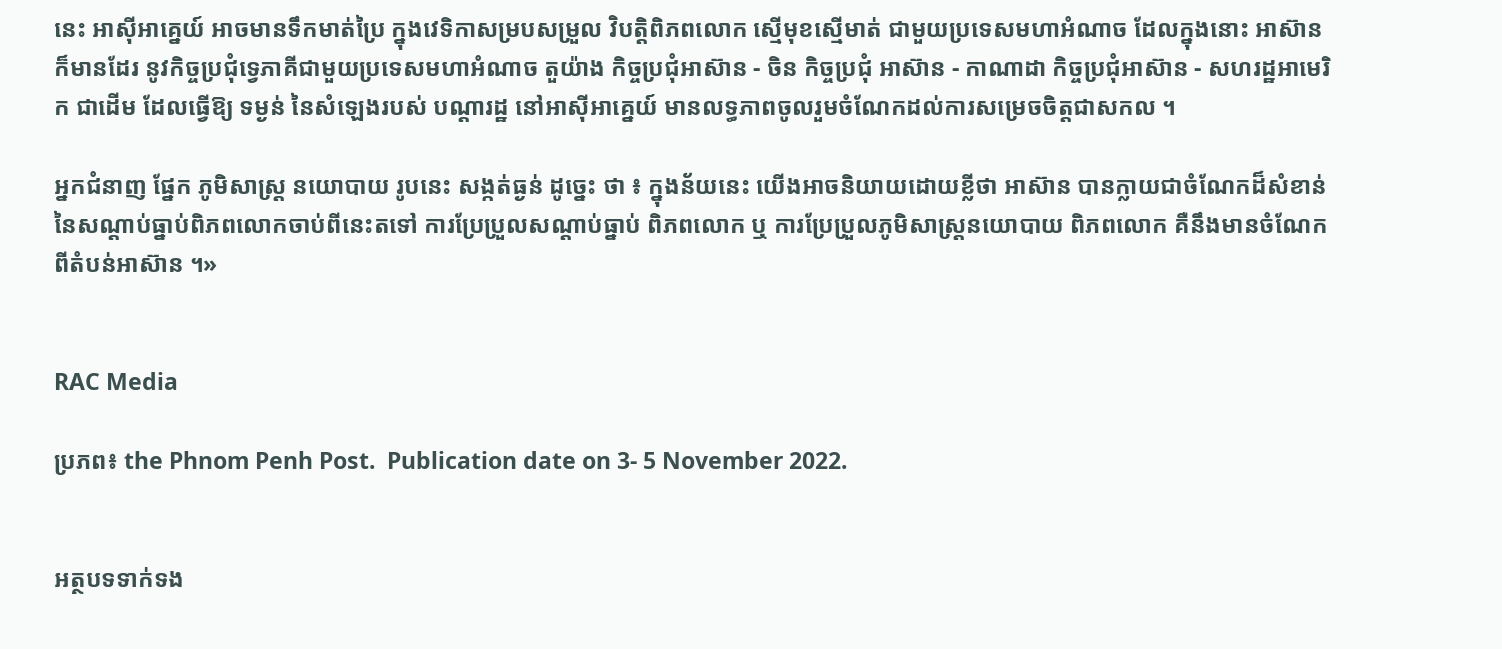នេះ អាស៊ីអាគ្នេយ៍ អាចមានទឹកមាត់ប្រៃ ក្នុងវេទិកាសម្របសម្រួល វិបត្តិពិភពលោក ស្មើមុខស្មើមាត់ ជាមួយប្រទេសមហាអំណាច ដែលក្នុងនោះ អាស៊ានក៏មានដែរ នូវកិច្ចប្រជុំទ្វេភាគីជាមួយប្រទេសមហាអំណាច តួយ៉ាង កិច្ចប្រជុំអាស៊ាន - ចិន កិច្ចប្រជុំ អាស៊ាន - កាណាដា កិច្ចប្រជុំអាស៊ាន - សហរដ្ឋអាមេរិក ជាដើម ដែលធ្វើឱ្យ ទម្ងន់ នៃសំឡេងរបស់ បណ្តារដ្ឋ នៅអាស៊ីអាគ្នេយ៍ មានលទ្ធភាពចូលរួមចំណែកដល់ការសម្រេចចិត្តជាសកល ។

អ្នកជំនាញ ផ្នែក ភូមិសាស្ត្រ នយោបាយ រូបនេះ សង្កត់ធ្ងន់ ដូច្នេះ ថា ៖ ក្នុងន័យនេះ យើងអាចនិយាយដោយខ្លីថា អាស៊ាន បានក្លាយជាចំណែកដ៏សំខាន់នៃសណ្តាប់ធ្នាប់ពិភពលោកចាប់ពីនេះតទៅ ការប្រែប្រួលសណ្តាប់ធ្នាប់ ពិភពលោក ឬ ការប្រែប្រួលភូមិសាស្ត្រនយោបាយ ពិភពលោក គឺនឹងមានចំណែកពីតំបន់អាស៊ាន ។»


RAC Media

ប្រភព៖ the Phnom Penh Post.  Publication date on 3- 5 November 2022.


អត្ថបទទាក់ទង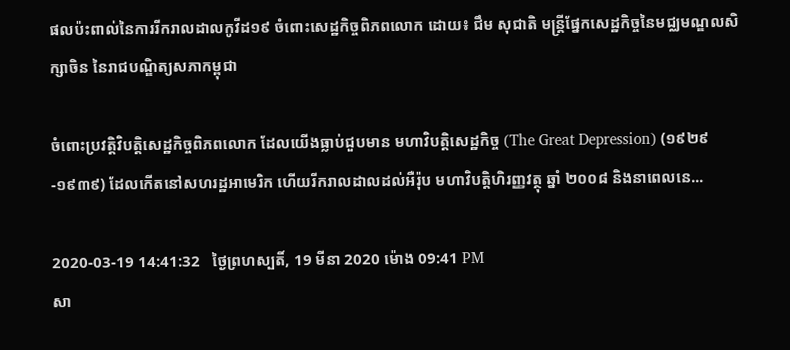ផលប៉ះពាល់នៃការរីករាលដាលកូវីដ១៩ ចំពោះសេដ្ឋកិច្ចពិភពលោក ដោយ៖ ជឹម សុជាតិ មន្ត្រីផ្នែកសេដ្ឋកិច្ចនៃមជ្ឈមណ្ឌលសិក្សាចិន នៃរាជបណ្ឌិត្យសភាកម្ពុជា

ចំពោះប្រវត្តិវិបត្តិសេដ្ឋកិច្ចពិភពលោក ដែលយើងធ្លាប់ជួបមាន មហាវិបត្តិសេដ្ឋកិច្ច (The Great Depression) (១៩២៩-១៩៣៩) ដែលកើតនៅសហរដ្ឋអាមេរិក ហើយរីករាលដាលដល់អឺរ៉ុប មហាវិបត្តិហិរញ្ញវត្ថុ ឆ្នាំ ២០០៨ និងនាពេលនេ...

2020-03-19 14:41:32   ថ្ងៃព្រហស្បតិ៍, 19 មីនា 2020 ម៉ោង 09:41 PM
សា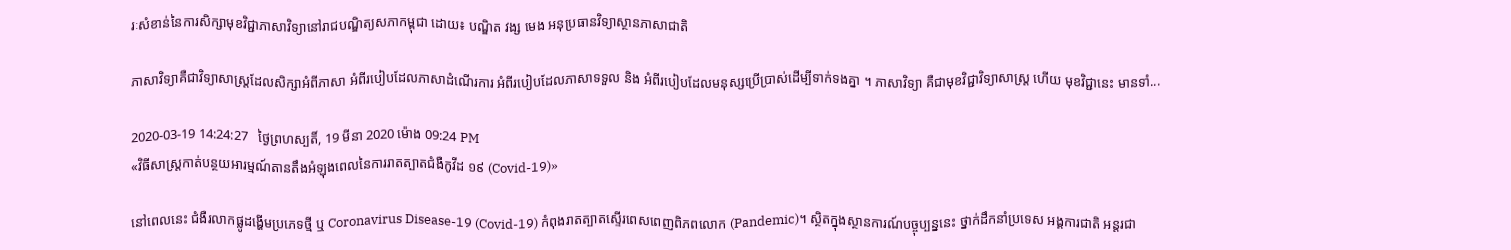រៈសំខាន់នៃការសិក្សាមុខវិជ្ជាភាសាវិទ្យានៅរាជបណ្ឌិត្យសភាកម្ពុជា ដោយ៖ បណ្ឌិត វង្ស មេង អនុប្រធានវិទ្យាស្ថានភាសាជាតិ

ភាសាវិទ្យាគឺជាវិទ្យាសាស្ត្រដែលសិក្សាអំពីភាសា អំពីរបៀបដែលភាសាដំណើរការ អំពីរបៀបដែលភាសាទទួល និង អំពីរបៀបដែលមនុស្សប្រើប្រាស់ដើម្បីទាក់ទងគ្នា ។ ភាសាវិទ្យា គឺជាមុខវិជ្ជាវិទ្យាសាស្ត្រ ហើយ មុខវិជ្ជានេះ មានទាំ...

2020-03-19 14:24:27   ថ្ងៃព្រហស្បតិ៍, 19 មីនា 2020 ម៉ោង 09:24 PM
«វិធីសាស្ត្រកាត់បន្ថយអារម្មណ៍តានតឹងអំឡុងពេលនៃការរាតត្បាតជំងឺកូវីដ ១៩ (Covid-19)»

នៅពេលនេះ ជំងឺរលាកផ្លូដង្ហើមប្រភេទថ្មី ឬ Coronavirus Disease-19 (Covid-19) កំពុងរាតត្បាតស្ទើរពេសពេញពិភពលោក (Pandemic)។ ស្ថិតក្នុងស្ថានការណ៍បច្ចុប្បន្ននេះ ថ្នាក់ដឹកនាំប្រទេស អង្គការជាតិ អន្តរជា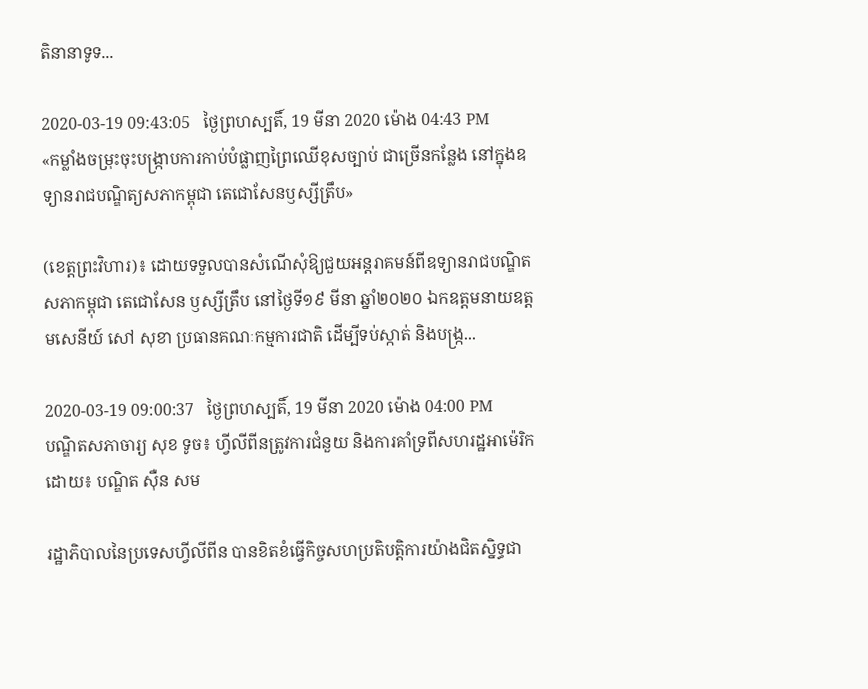តិនានាទូទ...

2020-03-19 09:43:05   ថ្ងៃព្រហស្បតិ៍, 19 មីនា 2020 ម៉ោង 04:43 PM
«កម្លាំងចម្រុះចុះបង្ក្រាបការកាប់បំផ្លាញព្រៃឈើខុសច្បាប់ ជាច្រើនកន្លែង នៅក្នុងឧទ្យានរាជបណ្ឌិត្យសភាកម្ពុជា តេជោសែនឫស្សីត្រឹប»

(ខេត្តព្រះវិហារ)៖ ដោយទទួលបានសំណើសុំឱ្យជួយអន្តរាគមន៍ពីឧទ្យានរាជបណ្ឌិតសភាកម្ពុជា តេជោសែន ឫស្សីត្រឹប នៅថ្ងៃទី១៩ មីនា ឆ្នាំ២០២០ ឯកឧត្តមនាយឧត្តមសេនីយ៍ សៅ សុខា ប្រធានគណៈកម្មការជាតិ ដើម្បីទប់ស្កាត់ និងបង្ក្រ...

2020-03-19 09:00:37   ថ្ងៃព្រហស្បតិ៍, 19 មីនា 2020 ម៉ោង 04:00 PM
បណ្ឌិតសភាចារ្យ សុខ ទូច៖ ហ្វីលីពីនត្រូវការជំនួយ និងការគាំទ្រពីសហរដ្ឋអាម៉េរិក ដោយ៖ បណ្ឌិត ស៊ឺន សម

រដ្ឋាភិបាលនៃប្រទេសហ្វីលីពីន បានខិតខំធ្វើកិច្ចសហប្រតិបត្តិការយ៉ាងជិតស្និទ្ធជា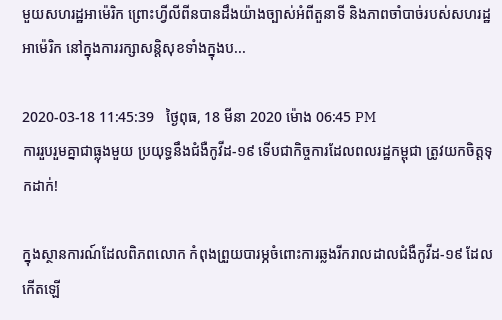មួយសហរដ្ឋអាម៉េរិក ព្រោះហ្វីលីពីនបានដឹងយ៉ាងច្បាស់អំពីតួនាទី និងភាពចាំបាច់របស់សហរដ្ឋអាម៉េរិក នៅក្នុងការរក្សាសន្តិសុខទាំងក្នុងប...

2020-03-18 11:45:39   ថ្ងៃពុធ, 18 មីនា 2020 ម៉ោង 06:45 PM
ការរួបរួមគ្នាជាធ្លុងមួយ ប្រយុទ្ធនឹងជំងឺកូវីដ-១៩ ទើបជាកិច្ចការដែលពលរដ្ឋកម្ពុជា ត្រូវយកចិត្តទុកដាក់!

ក្នុងស្ថានការណ៍ដែលពិភពលោក កំពុងព្រួយបារម្ភចំពោះការឆ្លងរីករាលដាលជំងឺកូវីដ-១៩ ដែលកើតឡើ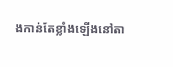ងកាន់តែខ្លាំងឡើងនៅតា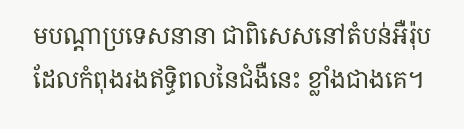មបណ្តាប្រទេសនានា ជាពិសេសនៅតំបន់អឺរ៉ុប ដែលកំពុងរងឥទ្ធិពលនៃជំងឺនេះ ខ្លាំងជាងគេ។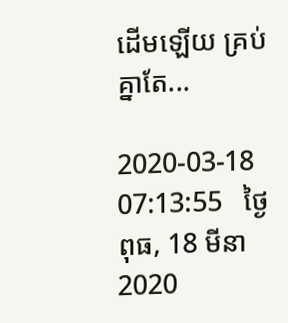ដើមឡើយ គ្រប់គ្នាតែ...

2020-03-18 07:13:55   ថ្ងៃពុធ, 18 មីនា 2020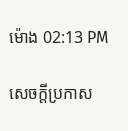ម៉ោង 02:13 PM

សេចក្តីប្រកាស